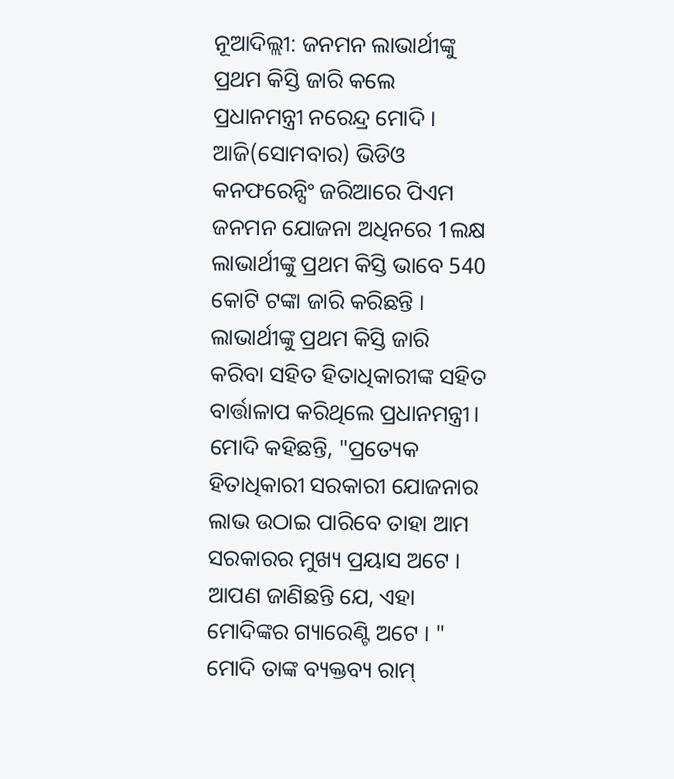ନୂଆଦିଲ୍ଲୀ: ଜନମନ ଲାଭାର୍ଥୀଙ୍କୁ ପ୍ରଥମ କିସ୍ତି ଜାରି କଲେ ପ୍ରଧାନମନ୍ତ୍ରୀ ନରେନ୍ଦ୍ର ମୋଦି । ଆଜି(ସୋମବାର) ଭିଡିଓ କନଫରେନ୍ସିଂ ଜରିଆରେ ପିଏମ ଜନମନ ଯୋଜନା ଅଧିନରେ 1ଲକ୍ଷ ଲାଭାର୍ଥୀଙ୍କୁ ପ୍ରଥମ କିସ୍ତି ଭାବେ 540 କୋଟି ଟଙ୍କା ଜାରି କରିଛନ୍ତି । ଲାଭାର୍ଥୀଙ୍କୁ ପ୍ରଥମ କିସ୍ତି ଜାରି କରିବା ସହିତ ହିତାଧିକାରୀଙ୍କ ସହିତ ବାର୍ତ୍ତାଳାପ କରିଥିଲେ ପ୍ରଧାନମନ୍ତ୍ରୀ। ମୋଦି କହିଛନ୍ତି, "ପ୍ରତ୍ୟେକ ହିତାଧିକାରୀ ସରକାରୀ ଯୋଜନାର ଲାଭ ଉଠାଇ ପାରିବେ ତାହା ଆମ ସରକାରର ମୁଖ୍ୟ ପ୍ରୟାସ ଅଟେ । ଆପଣ ଜାଣିଛନ୍ତି ଯେ, ଏହା ମୋଦିଙ୍କର ଗ୍ୟାରେଣ୍ଟି ଅଟେ । "
ମୋଦି ତାଙ୍କ ବ୍ୟକ୍ତବ୍ୟ ରାମ୍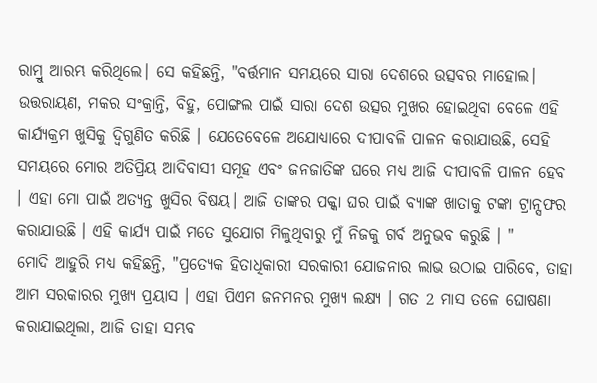ରାମ୍ରୁ ଆରମ୍ଭ କରିଥିଲେ। ସେ କହିଛନ୍ତି, "ବର୍ତ୍ତମାନ ସମୟରେ ସାରା ଦେଶରେ ଉତ୍ସବର ମାହୋଲ। ଉତ୍ତରାୟଣ, ମକର ସଂକ୍ରାନ୍ତି, ବିହୁ, ପୋଙ୍ଗଲ ପାଇଁ ସାରା ଦେଶ ଉତ୍ସର ମୁଖର ହୋଇଥିବା ବେଳେ ଏହି କାର୍ଯ୍ୟକ୍ରମ ଖୁସିକୁ ଦ୍ବିଗୁଣିତ କରିଛି । ଯେତେବେଳେ ଅଯୋଧ୍ୟାରେ ଦୀପାବଳି ପାଳନ କରାଯାଉଛି, ସେହି ସମୟରେ ମୋର ଅତିପ୍ରିୟ ଆଦିବାସୀ ସମୂହ ଏବଂ ଜନଜାତିଙ୍କ ଘରେ ମଧ୍ୟ ଆଜି ଦୀପାବଳି ପାଳନ ହେବ । ଏହା ମୋ ପାଇଁ ଅତ୍ୟନ୍ତ ଖୁସିର ବିଷୟ। ଆଜି ତାଙ୍କର ପକ୍କା ଘର ପାଇଁ ବ୍ୟାଙ୍କ ଖାତାକୁ ଟଙ୍କା ଟ୍ରାନ୍ସଫର କରାଯାଉଛି । ଏହି କାର୍ଯ୍ୟ ପାଇଁ ମତେ ସୁଯୋଗ ମିଳୁଥିବାରୁ ମୁଁ ନିଜକୁ ଗର୍ବ ଅନୁଭବ କରୁଛି । "
ମୋଦି ଆହୁରି ମଧ୍ୟ କହିଛନ୍ତି, "ପ୍ରତ୍ୟେକ ହିତାଧିକାରୀ ସରକାରୀ ଯୋଜନାର ଲାଭ ଉଠାଇ ପାରିବେ, ତାହା ଆମ ସରକାରର ମୁଖ୍ୟ ପ୍ରୟାସ । ଏହା ପିଏମ ଜନମନର ମୁଖ୍ଯ ଲକ୍ଷ୍ୟ । ଗତ 2 ମାସ ତଳେ ଘୋଷଣା କରାଯାଇଥିଲା, ଆଜି ତାହା ସମ୍ଭବ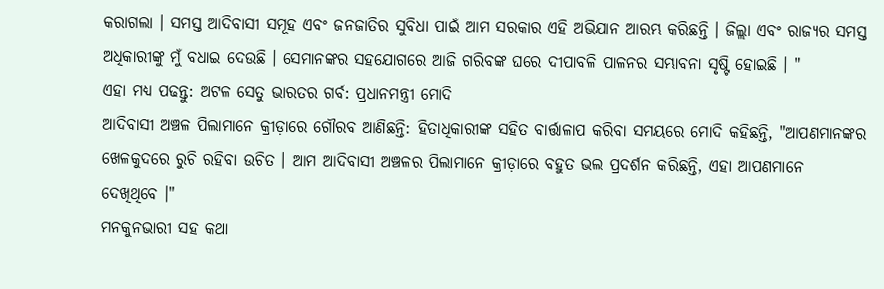କରାଗଲା । ସମସ୍ତ ଆଦିବାସୀ ସମୂହ ଏବଂ ଜନଜାତିର ସୁବିଧା ପାଇଁ ଆମ ସରକାର ଏହି ଅଭିଯାନ ଆରମ୍ଭ କରିଛନ୍ତି । ଜିଲ୍ଲା ଏବଂ ରାଜ୍ୟର ସମସ୍ତ ଅଧିକାରୀଙ୍କୁ ମୁଁ ବଧାଇ ଦେଉଛି । ସେମାନଙ୍କର ସହଯୋଗରେ ଆଜି ଗରିବଙ୍କ ଘରେ ଦୀପାବଳି ପାଳନର ସମ୍ଭାବନା ସୃଷ୍ଟି ହୋଇଛି । "
ଏହା ମଧ୍ୟ ପଢନ୍ତୁ: ଅଟଳ ସେତୁ ଭାରତର ଗର୍ବ: ପ୍ରଧାନମନ୍ତ୍ରୀ ମୋଦି
ଆଦିବାସୀ ଅଞ୍ଚଳ ପିଲାମାନେ କ୍ରୀଡ଼ାରେ ଗୌରବ ଆଣିଛନ୍ତି: ହିତାଧିକାରୀଙ୍କ ସହିତ ବାର୍ତ୍ତାଳାପ କରିବା ସମୟରେ ମୋଦି କହିଛନ୍ତି, "ଆପଣମାନଙ୍କର ଖେଳକୁଦରେ ରୁଚି ରହିବା ଉଚିତ । ଆମ ଆଦିବାସୀ ଅଞ୍ଚଳର ପିଲାମାନେ କ୍ରୀଡ଼ାରେ ବହୁତ ଭଲ ପ୍ରଦର୍ଶନ କରିଛନ୍ତି, ଏହା ଆପଣମାନେ ଦେଖିଥିବେ ।"
ମନକୁନଭାରୀ ସହ କଥା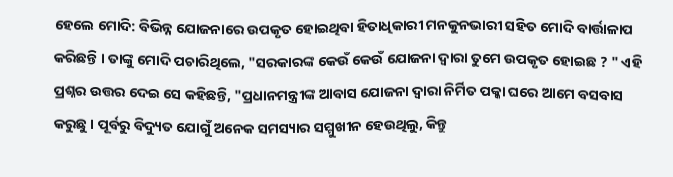ହେଲେ ମୋଦି: ବିଭିନ୍ନ ଯୋଜନାରେ ଉପକୃତ ହୋଇଥିବା ହିତାଧିକାରୀ ମନକୁନଭାରୀ ସହିତ ମୋଦି ବାର୍ତ୍ତାଳାପ କରିଛନ୍ତି । ତାଙ୍କୁ ମୋଦି ପଚାରିଥିଲେ, "ସରକାରଙ୍କ କେଉଁ କେଉଁ ଯୋଜନା ଦ୍ବାରା ତୁମେ ଉପକୃତ ହୋଇଛ ? " ଏହି ପ୍ରଶ୍ନର ଉତ୍ତର ଦେଇ ସେ କହିଛନ୍ତି, "ପ୍ରଧାନମନ୍ତ୍ରୀଙ୍କ ଆବାସ ଯୋଜନା ଦ୍ବାରା ନିର୍ମିତ ପକ୍କା ଘରେ ଆମେ ବସବାସ କରୁଛୁ । ପୂର୍ବରୁ ବିଦ୍ୟୁତ ଯୋଗୁଁ ଅନେକ ସମସ୍ୟାର ସମ୍ମୁଖୀନ ହେଉଥିଲୁ, କିନ୍ତୁ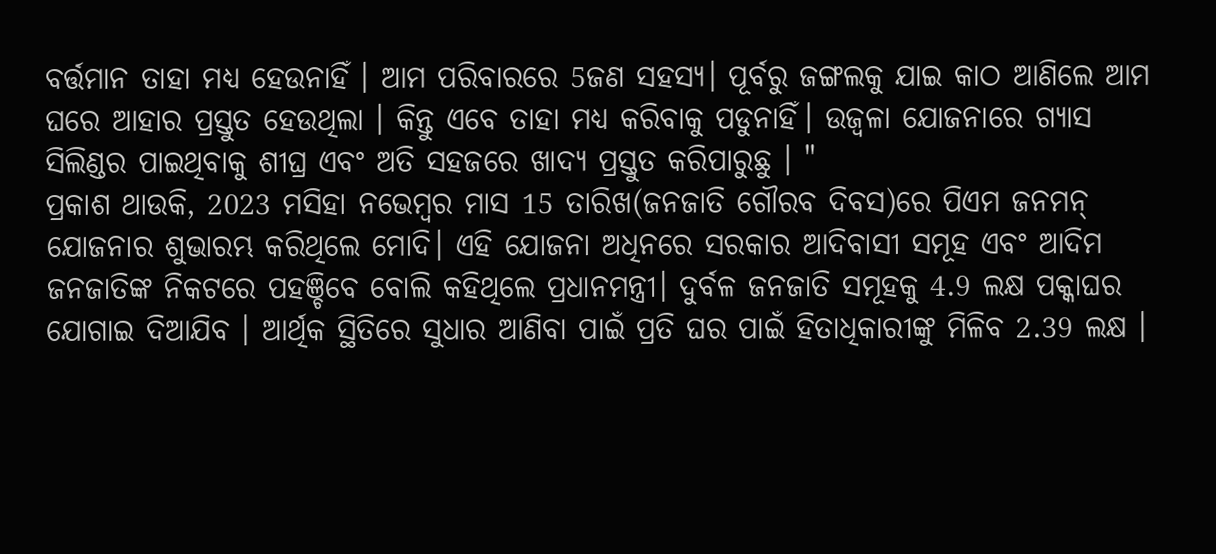ବର୍ତ୍ତମାନ ତାହା ମଧ୍ୟ ହେଉନାହିଁ । ଆମ ପରିବାରରେ 5ଜଣ ସହସ୍ୟ। ପୂର୍ବରୁ ଜଙ୍ଗଲକୁ ଯାଇ କାଠ ଆଣିଲେ ଆମ ଘରେ ଆହାର ପ୍ରସ୍ତୁତ ହେଉଥିଲା । କିନ୍ତୁ ଏବେ ତାହା ମଧ୍ୟ କରିବାକୁ ପଡୁନାହିଁ। ଉଜ୍ବଳା ଯୋଜନାରେ ଗ୍ୟାସ ସିଲିଣ୍ଡର ପାଇଥିବାକୁ ଶୀଘ୍ର ଏବଂ ଅତି ସହଜରେ ଖାଦ୍ୟ ପ୍ରସ୍ତୁତ କରିପାରୁଛୁ । "
ପ୍ରକାଶ ଥାଉକି, 2023 ମସିହା ନଭେମ୍ବର ମାସ 15 ତାରିଖ(ଜନଜାତି ଗୌରବ ଦିବସ)ରେ ପିଏମ ଜନମନ୍ ଯୋଜନାର ଶୁଭାରମ୍ଭ କରିଥିଲେ ମୋଦି। ଏହି ଯୋଜନା ଅଧିନରେ ସରକାର ଆଦିବାସୀ ସମୂହ ଏବଂ ଆଦିମ ଜନଜାତିଙ୍କ ନିକଟରେ ପହଞ୍ଚିବେ ବୋଲି କହିଥିଲେ ପ୍ରଧାନମନ୍ତ୍ରୀ। ଦୁର୍ବଳ ଜନଜାତି ସମୂହକୁ 4.9 ଲକ୍ଷ ପକ୍କାଘର ଯୋଗାଇ ଦିଆଯିବ । ଆର୍ଥିକ ସ୍ଥିତିରେ ସୁଧାର ଆଣିବା ପାଇଁ ପ୍ରତି ଘର ପାଇଁ ହିତାଧିକାରୀଙ୍କୁ ମିଳିବ 2.39 ଲକ୍ଷ ।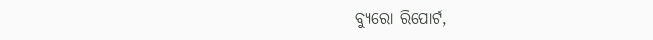ବ୍ୟୁରୋ ରିପୋର୍ଟ,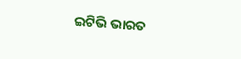ଇଟିଭି ଭାରତ